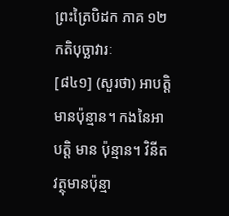ព្រះត្រៃបិដក ភាគ ១២
កតិបុច្ឆាវារៈ
[៨៤១] (សួរថា) អាបត្ដិមានប៉ុន្មាន។ កងនៃអាបត្ដិ មាន ប៉ុន្មាន។ វិនីតវត្ថុមានប៉ុន្មា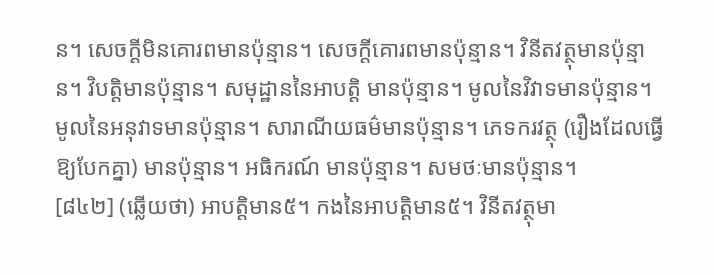ន។ សេចក្ដីមិនគោរពមានប៉ុន្មាន។ សេចក្ដីគោរពមានប៉ុន្មាន។ វិនីតវត្ថុមានប៉ុន្មាន។ វិបត្ដិមានប៉ុន្មាន។ សមុដ្ឋាននៃអាបត្ដិ មានប៉ុន្មាន។ មូលនៃវិវាទមានប៉ុន្មាន។ មូលនៃអនុវាទមានប៉ុន្មាន។ សារាណីយធម៌មានប៉ុន្មាន។ ភេទករវត្ថុ (រឿងដែលធ្វើឱ្យបែកគ្នា) មានប៉ុន្មាន។ អធិករណ៍ មានប៉ុន្មាន។ សមថៈមានប៉ុន្មាន។
[៨៤២] (ឆ្លើយថា) អាបត្ដិមាន៥។ កងនៃអាបត្ដិមាន៥។ វិនីតវត្ថុមា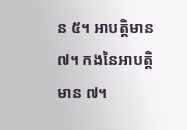ន ៥។ អាបត្ដិមាន ៧។ កងនៃអាបត្ដិ មាន ៧។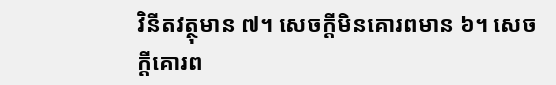វិនីតវត្ថុមាន ៧។ សេចក្ដីមិនគោរពមាន ៦។ សេចក្ដីគោរព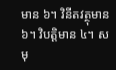មាន ៦។ វិនីតវត្ថុមាន ៦។ វិបត្ដិមាន ៤។ សមុ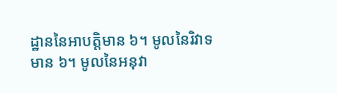ដ្ឋាននៃអាបត្ដិមាន ៦។ មូលនៃរិវាទមាន ៦។ មូលនៃអនុវា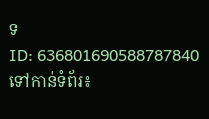ទ
ID: 636801690588787840
ទៅកាន់ទំព័រ៖